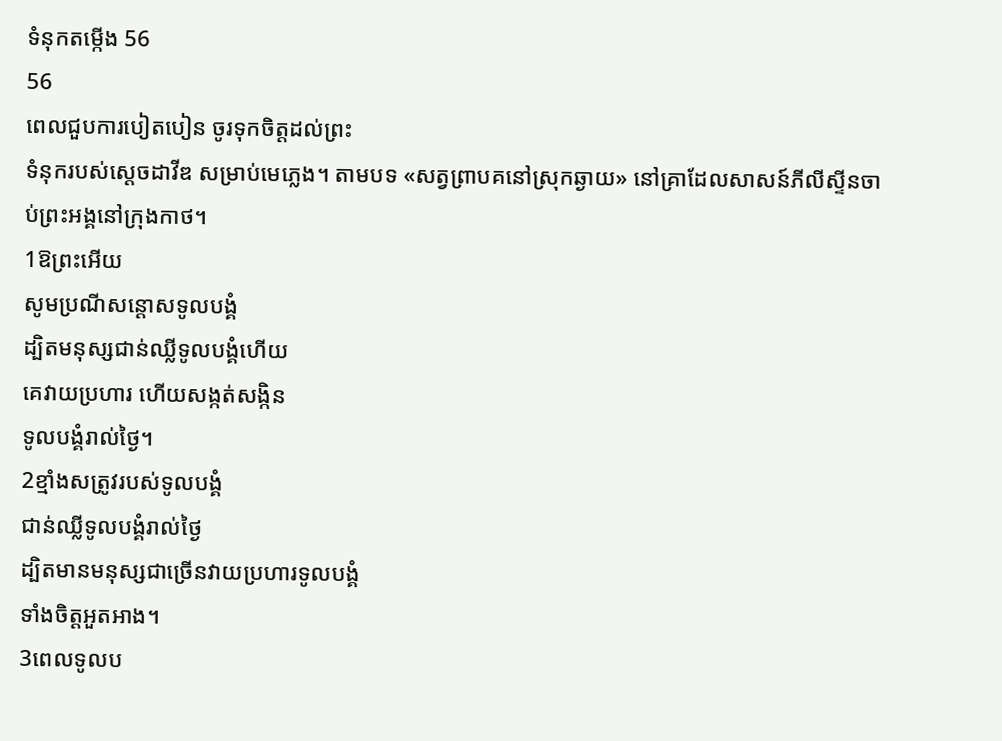ទំនុកតម្កើង 56
56
ពេលជួបការបៀតបៀន ចូរទុកចិត្តដល់ព្រះ
ទំនុករបស់ស្តេចដាវីឌ សម្រាប់មេភ្លេង។ តាមបទ «សត្វព្រាបគនៅស្រុកឆ្ងាយ» នៅគ្រាដែលសាសន៍ភីលីស្ទីនចាប់ព្រះអង្គនៅក្រុងកាថ។
1ឱព្រះអើយ
សូមប្រណីសន្ដោសទូលបង្គំ
ដ្បិតមនុស្សជាន់ឈ្លីទូលបង្គំហើយ
គេវាយប្រហារ ហើយសង្កត់សង្កិន
ទូលបង្គំរាល់ថ្ងៃ។
2ខ្មាំងសត្រូវរបស់ទូលបង្គំ
ជាន់ឈ្លីទូលបង្គំរាល់ថ្ងៃ
ដ្បិតមានមនុស្សជាច្រើនវាយប្រហារទូលបង្គំ
ទាំងចិត្តអួតអាង។
3ពេលទូលប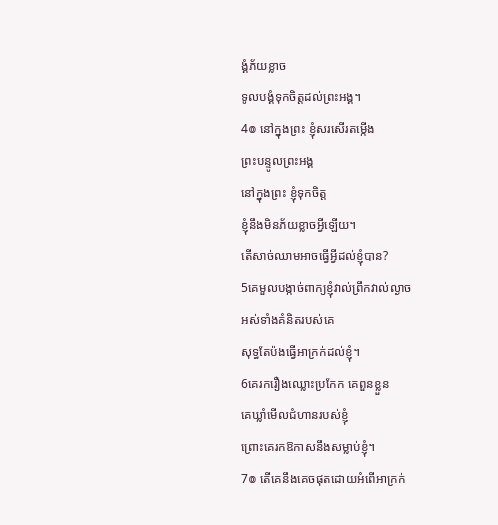ង្គំភ័យខ្លាច
ទូលបង្គំទុកចិត្តដល់ព្រះអង្គ។
4៙ នៅក្នុងព្រះ ខ្ញុំសរសើរតម្កើង
ព្រះបន្ទូលព្រះអង្គ
នៅក្នុងព្រះ ខ្ញុំទុកចិត្ត
ខ្ញុំនឹងមិនភ័យខ្លាចអ្វីឡើយ។
តើសាច់ឈាមអាចធ្វើអ្វីដល់ខ្ញុំបាន?
5គេមួលបង្កាច់ពាក្យខ្ញុំវាល់ព្រឹកវាល់ល្ងាច
អស់ទាំងគំនិតរបស់គេ
សុទ្ធតែប៉ងធ្វើអាក្រក់ដល់ខ្ញុំ។
6គេរករឿងឈ្លោះប្រកែក គេពួនខ្លួន
គេឃ្លាំមើលជំហានរបស់ខ្ញុំ
ព្រោះគេរកឱកាសនឹងសម្លាប់ខ្ញុំ។
7៙ តើគេនឹងគេចផុតដោយអំពើអាក្រក់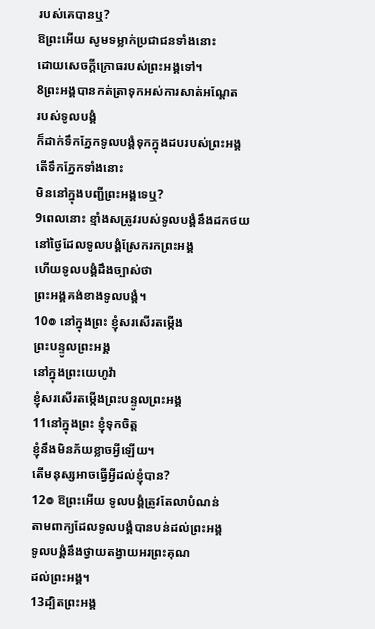របស់គេបានឬ?
ឱព្រះអើយ សូមទម្លាក់ប្រជាជនទាំងនោះ
ដោយសេចក្ដីក្រោធរបស់ព្រះអង្គទៅ។
8ព្រះអង្គបានកត់ត្រាទុកអស់ការសាត់អណ្តែត
របស់ទូលបង្គំ
ក៏ដាក់ទឹកភ្នែកទូលបង្គំទុកក្នុងដបរបស់ព្រះអង្គ
តើទឹកភ្នែកទាំងនោះ
មិននៅក្នុងបញ្ជីព្រះអង្គទេឬ?
9ពេលនោះ ខ្មាំងសត្រូវរបស់ទូលបង្គំនឹងដកថយ
នៅថ្ងៃដែលទូលបង្គំស្រែករកព្រះអង្គ
ហើយទូលបង្គំដឹងច្បាស់ថា
ព្រះអង្គគង់ខាងទូលបង្គំ។
10៙ នៅក្នុងព្រះ ខ្ញុំសរសើរតម្កើង
ព្រះបន្ទូលព្រះអង្គ
នៅក្នុងព្រះយេហូវ៉ា
ខ្ញុំសរសើរតម្កើងព្រះបន្ទូលព្រះអង្គ
11នៅក្នុងព្រះ ខ្ញុំទុកចិត្ត
ខ្ញុំនឹងមិនភ័យខ្លាចអ្វីឡើយ។
តើមនុស្សអាចធ្វើអ្វីដល់ខ្ញុំបាន?
12៙ ឱព្រះអើយ ទូលបង្គំត្រូវតែលាបំណន់
តាមពាក្យដែលទូលបង្គំបានបន់ដល់ព្រះអង្គ
ទូលបង្គំនឹងថ្វាយតង្វាយអរព្រះគុណ
ដល់ព្រះអង្គ។
13ដ្បិតព្រះអង្គ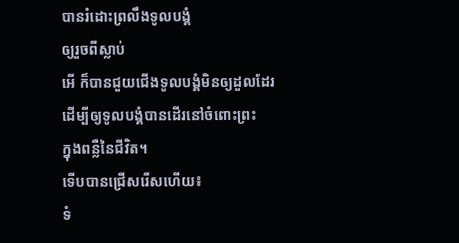បានរំដោះព្រលឹងទូលបង្គំ
ឲ្យរួចពីស្លាប់
អើ ក៏បានជួយជើងទូលបង្គំមិនឲ្យដួលដែរ
ដើម្បីឲ្យទូលបង្គំបានដើរនៅចំពោះព្រះ
ក្នុងពន្លឺនៃជីវិត។
ទើបបានជ្រើសរើសហើយ៖
ទំ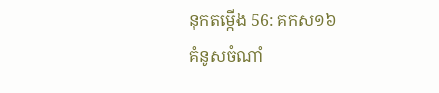នុកតម្កើង 56: គកស១៦
គំនូសចំណាំ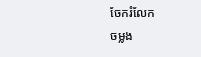ចែករំលែក
ចម្លង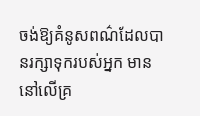ចង់ឱ្យគំនូសពណ៌ដែលបានរក្សាទុករបស់អ្នក មាននៅលើគ្រ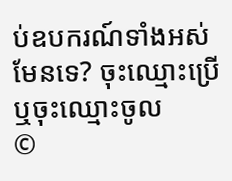ប់ឧបករណ៍ទាំងអស់មែនទេ? ចុះឈ្មោះប្រើ ឬចុះឈ្មោះចូល
©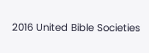2016 United Bible Societies